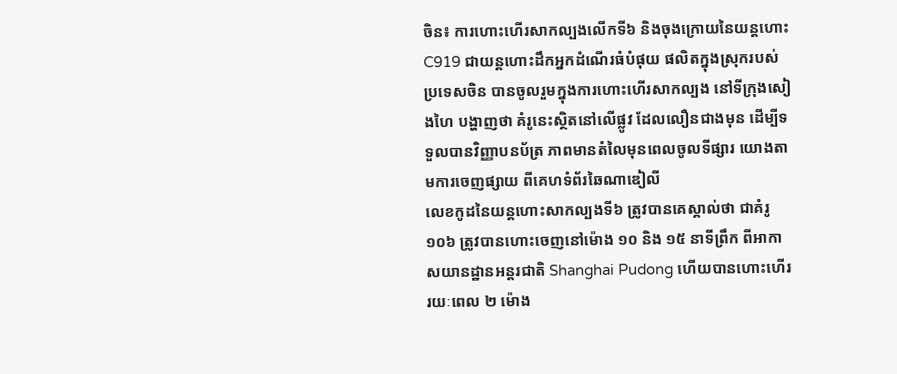ចិន៖ ការហោះហើរសាកល្បងលើកទី៦ និងចុងក្រោយនៃយន្តហោះ C919 ជាយន្តហោះដឹកអ្នកដំណើរធំបំផុយ ផលិតក្នុងស្រុករបស់ប្រទេសចិន បានចូលរួមក្នុងការហោះហើរសាកល្បង នៅទីក្រុងសៀងហៃ បង្ហាញថា គំរូនេះស្ថិតនៅលើផ្លូវ ដែលលឿនជាងមុន ដើម្បីទទួលបានវិញ្ញាបនប័ត្រ ភាពមានតំលៃមុនពេលចូលទីផ្សារ យោងតាមការចេញផ្សាយ ពីគេហទំព័រឆៃណាឌៀលី
លេខកូដនៃយន្តហោះសាកល្បងទី៦ ត្រូវបានគេស្គាល់ថា ជាគំរូ ១០៦ ត្រូវបានហោះចេញនៅម៉ោង ១០ និង ១៥ នាទីព្រឹក ពីអាកាសយានដ្ឋានអន្តរជាតិ Shanghai Pudong ហើយបានហោះហើររយៈពេល ២ ម៉ោង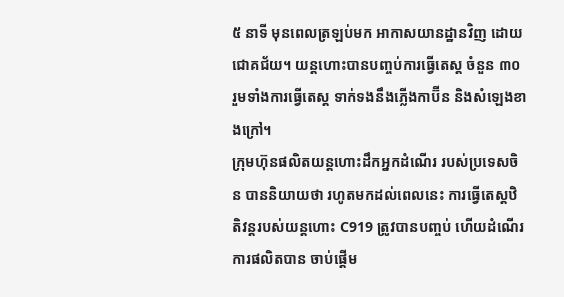៥ នាទី មុនពេលត្រឡប់មក អាកាសយានដ្ឋានវិញ ដោយជោគជ័យ។ យន្ដហោះបានបញ្ចប់ការធ្វើតេស្ត ចំនួន ៣០ រួមទាំងការធ្វើតេស្ត ទាក់ទងនឹងភ្លើងកាប៊ីន និងសំឡេងខាងក្រៅ។
ក្រុមហ៊ុនផលិតយន្តហោះដឹកអ្នកដំណើរ របស់ប្រទេសចិន បាននិយាយថា រហូតមកដល់ពេលនេះ ការធ្វើតេស្តឋិតិវន្តរបស់យន្តហោះ C919 ត្រូវបានបញ្ចប់ ហើយដំណើរការផលិតបាន ចាប់ផ្តើម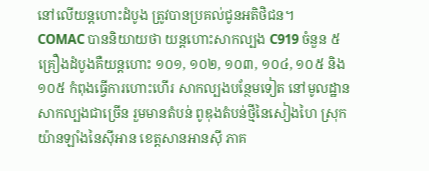នៅលើយន្តហោះដំបូង ត្រូវបានប្រគល់ជូនអតិថិជន។
COMAC បាននិយាយថា យន្តហោះសាកល្បង C919 ចំនួន ៥ គ្រឿងដំបូងគឺយន្តហោះ ១០១, ១០២, ១០៣, ១០៤, ១០៥ និង ១០៥ កំពុងធ្វើការហោះហើរ សាកល្បងបន្ថែមទៀត នៅមូលដ្ឋានសាកល្បងជាច្រើន រួមមានតំបន់ ពូឌុងតំបន់ថ្មីនៃសៀងហៃ ស្រុកយ៉ានឡាំងនៃស៊ីអាន ខេត្តសានអានស៊ី ភាគ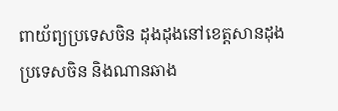ពាយ័ព្យប្រទេសចិន ដុងដុងនៅខេត្តសានដុង ប្រទេសចិន និងណានឆាង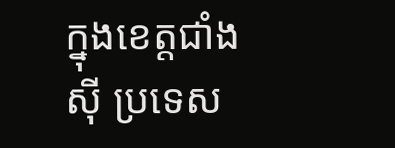ក្នុងខេត្តជាំងស៊ី ប្រទេស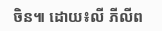ចិន៕ ដោយ៖លី ភីលីព